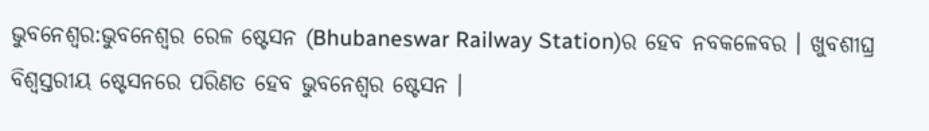ଭୁବନେଶ୍ବର:ଭୁବନେଶ୍ବର ରେଳ ଷ୍ଟେସନ (Bhubaneswar Railway Station)ର ହେବ ନବକଳେବର । ଖୁବଶୀଘ୍ର ବିଶ୍ବସ୍ତରୀୟ ଷ୍ଟେସନରେ ପରିଣତ ହେବ ଭୁବନେଶ୍ବର ଷ୍ଟେସନ ।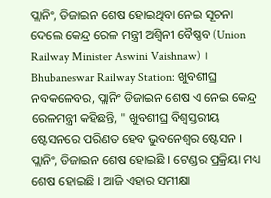ପ୍ଲାନିଂ, ଡିଜାଇନ ଶେଷ ହୋଇଥିବା ନେଇ ସୂଚନା ଦେଲେ କେନ୍ଦ୍ର ରେଳ ମନ୍ତ୍ରୀ ଅଶ୍ବିନୀ ବୈଷ୍ଣବ (Union Railway Minister Aswini Vaishnaw) ।
Bhubaneswar Railway Station: ଖୁବଶୀଘ୍ର ନବକଳେବର, ପ୍ଲାନିଂ ଡିଜାଇନ ଶେଷ ଏ ନେଇ କେନ୍ଦ୍ର ରେଳମନ୍ତ୍ରୀ କହିଛନ୍ତି, " ଖୁବଶୀଘ୍ର ବିଶ୍ବସ୍ତରୀୟ ଷ୍ଟେସନରେ ପରିଣତ ହେବ ଭୁବନେଶ୍ବର ଷ୍ଟେସନ । ପ୍ଲାନିଂ, ଡିଜାଇନ ଶେଷ ହୋଇଛି । ଟେଣ୍ଡର ପ୍ରକ୍ରିୟା ମଧ୍ୟ ଶେଷ ହୋଇଛି । ଆଜି ଏହାର ସମୀକ୍ଷା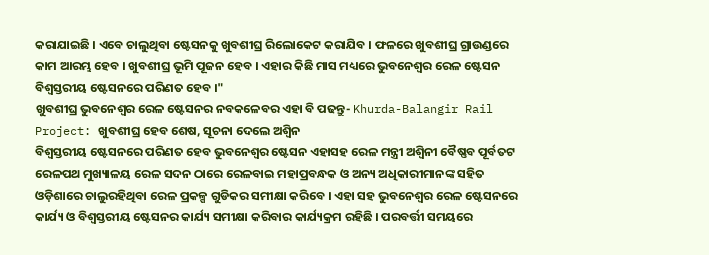କରାଯାଇଛି । ଏବେ ଚାଲୁଥିବା ଷ୍ଟେସନକୁ ଖୁବଶୀଘ୍ର ରିଲୋକେଟ କରାଯିବ । ଫଳରେ ଖୁବଶୀଘ୍ର ଗ୍ରାଉଣ୍ଡରେ କାମ ଆରମ୍ଭ ହେବ । ଖୁବଶୀଘ୍ର ଭୂମି ପୂଜନ ହେବ । ଏହାର କିଛି ମାସ ମଧ୍ୟରେ ଭୁବନେଶ୍ବର ରେଳ ଷ୍ଟେସନ ବିଶ୍ବସ୍ତରୀୟ ଷ୍ଟେସନରେ ପରିଣତ ହେବ ।"
ଖୁବଶୀଘ୍ର ଭୁବନେଶ୍ବର ରେଳ ଷ୍ଟେସନର ନବକଳେବର ଏହା ବି ପଢନ୍ତୁ- Khurda-Balangir Rail Project: ଖୁବଶୀଘ୍ର ହେବ ଶେଷ, ସୂଚନା ଦେଲେ ଅଶ୍ବିନ
ବିଶ୍ବସ୍ତରୀୟ ଷ୍ଟେସନରେ ପରିଣତ ହେବ ଭୁବନେଶ୍ବର ଷ୍ଟେସନ ଏହାସହ ରେଳ ମନ୍ତ୍ରୀ ଅଶ୍ବିନୀ ବୈଷ୍ଣବ ପୂର୍ବତଟ ରେଳପଥ ମୁଖ୍ୟାଳୟ ରେଳ ସଦନ ଠାରେ ରେଳବାଇ ମହାପ୍ରବନ୍ଧକ ଓ ଅନ୍ୟ ଅଧିକାରୀମାନଙ୍କ ସହିତ ଓଡ଼ିଶାରେ ଚାଲୁରହିଥିବା ରେଳ ପ୍ରକଳ୍ପ ଗୁଡିକର ସମୀକ୍ଷା କରିବେ । ଏହା ସହ ଭୁବନେଶ୍ବର ରେଳ ଷ୍ଟେସନରେ କାର୍ଯ୍ୟ ଓ ବିଶ୍ବସ୍ତରୀୟ ଷ୍ଟେସନର କାର୍ଯ୍ୟ ସମୀକ୍ଷା କରିବାର କାର୍ଯ୍ୟକ୍ରମ ରହିଛି । ପରବର୍ତ୍ତୀ ସମୟରେ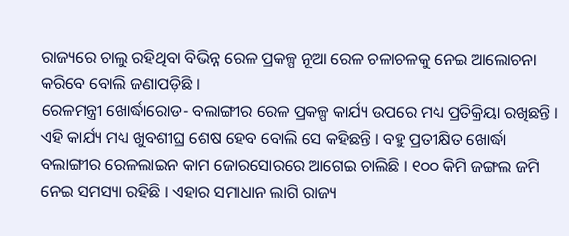ରାଜ୍ୟରେ ଚାଲୁ ରହିଥିବା ବିଭିନ୍ନ ରେଳ ପ୍ରକଳ୍ପ ନୂଆ ରେଳ ଚଳାଚଳକୁ ନେଇ ଆଲୋଚନା କରିବେ ବୋଲି ଜଣାପଡ଼ିଛି ।
ରେଳମନ୍ତ୍ରୀ ଖୋର୍ଦ୍ଧାରୋଡ- ବଲାଙ୍ଗୀର ରେଳ ପ୍ରକଳ୍ପ କାର୍ଯ୍ୟ ଉପରେ ମଧ୍ୟ ପ୍ରତିକ୍ରିୟା ରଖିଛନ୍ତି । ଏହି କାର୍ଯ୍ୟ ମଧ୍ୟ ଖୁବଶୀଘ୍ର ଶେଷ ହେବ ବୋଲି ସେ କହିଛନ୍ତି । ବହୁ ପ୍ରତୀକ୍ଷିତ ଖୋର୍ଦ୍ଧା ବଲାଙ୍ଗୀର ରେଳଲାଇନ କାମ ଜୋରସୋରରେ ଆଗେଇ ଚାଲିଛି । ୧୦୦ କିମି ଜଙ୍ଗଲ ଜମି ନେଇ ସମସ୍ୟା ରହିଛି । ଏହାର ସମାଧାନ ଲାଗି ରାଜ୍ୟ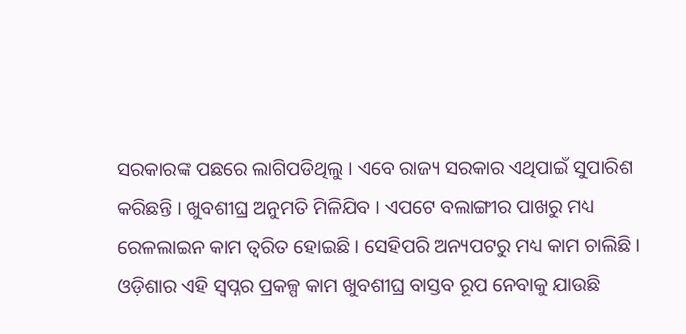ସରକାରଙ୍କ ପଛରେ ଲାଗିପଡିଥିଲୁ । ଏବେ ରାଜ୍ୟ ସରକାର ଏଥିପାଇଁ ସୁପାରିଶ କରିଛନ୍ତି । ଖୁବଶୀଘ୍ର ଅନୁମତି ମିଳିଯିବ । ଏପଟେ ବଲାଙ୍ଗୀର ପାଖରୁ ମଧ୍ୟ ରେଳଲାଇନ କାମ ତ୍ବରିତ ହୋଇଛି । ସେହିପରି ଅନ୍ୟପଟରୁ ମଧ୍ୟ କାମ ଚାଲିଛି । ଓଡ଼ିଶାର ଏହି ସ୍ବପ୍ନର ପ୍ରକଳ୍ପ କାମ ଖୁବଶୀଘ୍ର ବାସ୍ତବ ରୂପ ନେବାକୁ ଯାଉଛି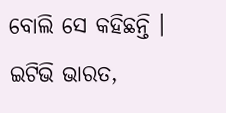ବୋଲି ସେ କହିଛନ୍ତି ।
ଇଟିଭି ଭାରତ,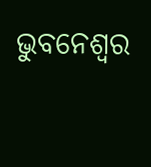ଭୁବନେଶ୍ବର